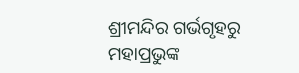ଶ୍ରୀମନ୍ଦିର ଗର୍ଭଗୃହରୁ ମହାପ୍ରଭୁଙ୍କ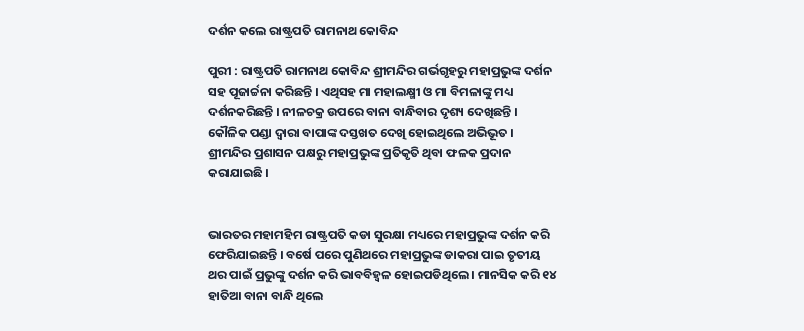ଦର୍ଶନ କଲେ ରାଷ୍ଟ୍ରପତି ରାମନାଥ କୋବିନ୍ଦ

ପୁରୀ : ରାଷ୍ଟ୍ରପତି ରାମନାଥ କୋବିନ୍ଦ ଶ୍ରୀମନ୍ଦିର ଗର୍ଭଗୃହରୁ ମହାପ୍ରଭୁଙ୍କ ଦର୍ଶନ ସହ ପୂଜାର୍ଚ୍ଚନା କରିଛନ୍ତି । ଏଥିସହ ମା ମହାଲକ୍ଷ୍ମୀ ଓ ମା ବିମଳାଙ୍କୁ ମଧ୍ୟ ଦର୍ଶନକରିଛନ୍ତି । ନୀଳଚକ୍ର ଉପରେ ବାନା ବାନ୍ଧିବାର ଦୃଶ୍ୟ ଦେଖିଛନ୍ତି । କୌଳିକ ପଣ୍ଡା ଦ୍ୱାରା ବାପାଙ୍କ ଦସ୍ତଖତ ଦେଖି ହୋଇଥିଲେ ଅଭିଭୂତ । ଶ୍ରୀମନ୍ଦିର ପ୍ରଶାସନ ପକ୍ଷରୁ ମହାପ୍ରଭୁଙ୍କ ପ୍ରତିକୃତି ଥିବା ଫଳକ ପ୍ରଦାନ କରାଯାଇଛି ।


ଭାରତର ମହାମହିମ ରାଷ୍ଟ୍ରପତି କଡା ସୁରକ୍ଷା ମଧ୍ୟରେ ମହାପ୍ରଭୁଙ୍କ ଦର୍ଶନ କରି ଫେରିଯାଇଛନ୍ତି । ବର୍ଷେ ପରେ ପୁଣିଥରେ ମହାପ୍ରଭୁଙ୍କ ଡାକରା ପାଇ ତୃତୀୟ ଥର ପାଇଁ ପ୍ରଭୁଙ୍କୁ ଦର୍ଶନ କରି ଭାବବିହ୍ୱଳ ହୋଇପଡିଥିଲେ । ମାନସିକ କରି ୧୪ ହାତିଆ ବାନା ବାନ୍ଧି ଥିଲେ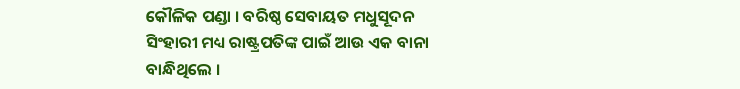କୌଳିକ ପଣ୍ଡା । ବରିଷ୍ଠ ସେବାୟତ ମଧୁସୂଦନ ସିଂହାରୀ ମଧ୍ୟ ରାଷ୍ଟ୍ରପତିଙ୍କ ପାଇଁ ଆଉ ଏକ ବାନା ବାନ୍ଧିଥିଲେ ।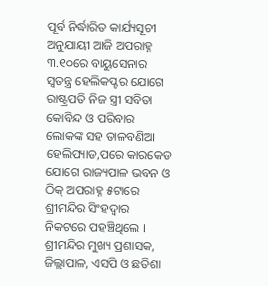ପୂର୍ବ ନିର୍ଦ୍ଧାରିତ କାର୍ଯ୍ୟସୂଚୀ ଅନୁଯାୟୀ ଆଜି ଅପରାହ୍ନ ୩.୧୦ରେ ବାୟୁସେନାର ସ୍ୱତନ୍ତ୍ର ହେଲିକପ୍ଟର ଯୋଗେ ରାଷ୍ଟ୍ରପତି ନିଜ ସ୍ତ୍ରୀ ସବିତା କୋବିନ୍ଦ ଓ ପରିବାର ଲୋକଙ୍କ ସହ ତାଳବଣିଆ ହେଲିପ୍ୟାଡ,ପରେ କାରକେଡ ଯୋଗେ ରାଜ୍ୟପାଳ ଭବନ ଓ ଠିକ୍‌ ଅପରାହ୍ନ ୫ଟାରେ ଶ୍ରୀମନ୍ଦିର ସିଂହଦ୍ୱାର ନିକଟରେ ପହଞ୍ଚିଥିଲେ । ଶ୍ରୀମନ୍ଦିର ମୁଖ୍ୟ ପ୍ରଶାସକ, ଜିଲ୍ଲାପାଳ, ଏସପି ଓ ଛତିଶା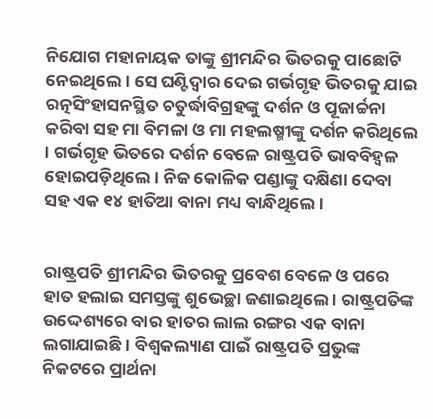ନିଯୋଗ ମହାନାୟକ ତାଙ୍କୁ ଶ୍ରୀମନ୍ଦିର ଭିତରକୁ ପାଛୋଟି ନେଇଥିଲେ । ସେ ଘଣ୍ଟିଦ୍ୱାର ଦେଇ ଗର୍ଭଗୃହ ଭିତରକୁ ଯାଇ ରତ୍ନସିଂହାସନସ୍ଥିତ ଚତୁର୍ଦ୍ଧାବିଗ୍ରହଙ୍କୁ ଦର୍ଶନ ଓ ପୂଜାର୍ଚ୍ଚନା କରିବା ସହ ମା ବିମଳା ଓ ମା ମହଲଷ୍ମୀଙ୍କୁ ଦର୍ଶନ କରିଥିଲେ । ଗର୍ଭଗୃହ ଭିତରେ ଦର୍ଶନ ବେଳେ ରାଷ୍ଟ୍ରପତି ଭାବବିହ୍ୱଳ ହୋଇପଡ଼ିଥିଲେ । ନିଜ କୋଳିକ ପଣ୍ଡାଙ୍କୁ ଦକ୍ଷିଣା ଦେବା ସହ ଏକ ୧୪ ହାତିଆ ବାନା ମଧ୍ୟ ବାନ୍ଧିଥିଲେ ।


ରାଷ୍ଟ୍ରପତି ଶ୍ରୀମନ୍ଦିର ଭିତରକୁ ପ୍ରବେଶ ବେଳେ ଓ ପରେ ହାତ ହଲାଇ ସମସ୍ତଙ୍କୁ ଶୁଭେଚ୍ଛା ଜଣାଇଥିଲେ । ରାଷ୍ଟ୍ରପତିଙ୍କ ଉଦ୍ଦେଶ୍ୟରେ ବାର ହାତର ଲାଲ ରଙ୍ଗର ଏକ ବାନା ଲଗାଯାଇଛି । ବିଶ୍ୱକଲ୍ୟାଣ ପାଇଁ ରାଷ୍ଟ୍ରପତି ପ୍ରଭୁଙ୍କ ନିକଟରେ ପ୍ରାର୍ଥନା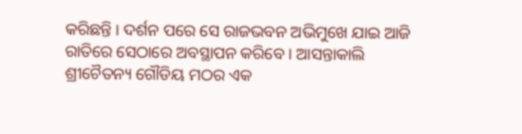କରିଛନ୍ତି । ଦର୍ଶନ ପରେ ସେ ରାଜଭବନ ଅଭିମୁଖେ ଯାଇ ଆଜି ରାତିରେ ସେଠାରେ ଅବସ୍ଥାପନ କରିବେ । ଆସନ୍ତାକାଲି ଶ୍ରୀଚୈତନ୍ୟ ଗୌଡିୟ ମଠର ଏକ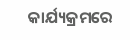କାର୍ଯ୍ୟକ୍ରମରେ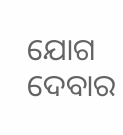ଯୋଗ ଦେବାର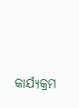କାର୍ଯ୍ୟକ୍ରମ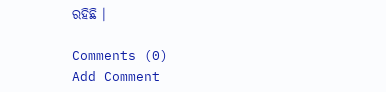ରହିଛି ।

Comments (0)
Add Comment